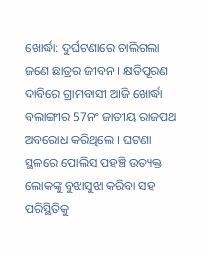ଖୋର୍ଦ୍ଧା: ଦୁର୍ଘଟଣାରେ ଚାଲିଗଲା ଜଣେ ଛାତ୍ରର ଜୀବନ । କ୍ଷତିପୂରଣ ଦାବିରେ ଗ୍ରାମବାସୀ ଆଜି ଖୋର୍ଦ୍ଧା ବଲାଙ୍ଗୀର 57ନଂ ଜାତୀୟ ରାଜପଥ ଅବରୋଧ କରିଥିଲେ । ଘଟଣା ସ୍ଥଳରେ ପୋଲିସ ପହଞ୍ଚି ଉତ୍ୟକ୍ତ ଲୋକଙ୍କୁ ବୁଝାସୁଝା କରିବା ସହ ପରିସ୍ଥିତିକୁ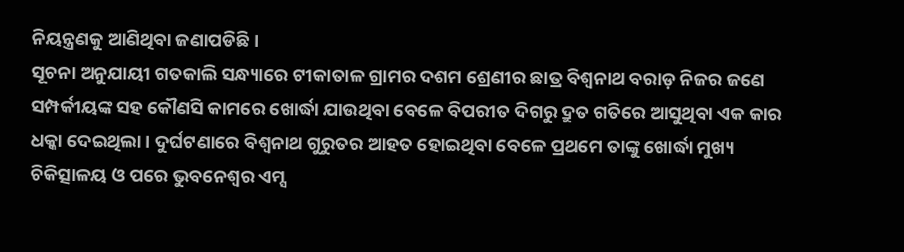ନିୟନ୍ତ୍ରଣକୁ ଆଣିଥିବା ଜଣାପଡିଛି ।
ସୂଚନା ଅନୁଯାୟୀ ଗତକାଲି ସନ୍ଧ୍ୟାରେ ଟୀକାତାଳ ଗ୍ରାମର ଦଶମ ଶ୍ରେଣୀର ଛାତ୍ର ବିଶ୍ଵନାଥ ବରାଡ଼ ନିଜର ଜଣେ ସମ୍ପର୍କୀୟଙ୍କ ସହ କୌଣସି କାମରେ ଖୋର୍ଦ୍ଧା ଯାଉଥିବା ବେଳେ ବିପରୀତ ଦିଗରୁ ଦ୍ରୁତ ଗତିରେ ଆସୁଥିବା ଏକ କାର ଧକ୍କା ଦେଇଥିଲା । ଦୁର୍ଘଟଣାରେ ବିଶ୍ୱନାଥ ଗୁରୁତର ଆହତ ହୋଇଥିବା ବେଳେ ପ୍ରଥମେ ତାଙ୍କୁ ଖୋର୍ଦ୍ଧା ମୁଖ୍ୟ ଚିକିତ୍ସାଳୟ ଓ ପରେ ଭୁବନେଶ୍ୱର ଏମ୍ସ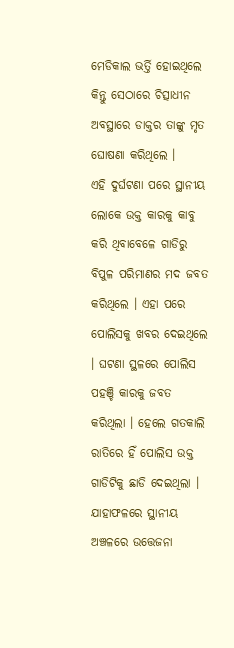ମେଡିକାଲ ଭର୍ତ୍ତି ହୋଇଥିଲେ କିନ୍ତୁ ସେଠାରେ ଚିତ୍ସାଧୀନ ଅବସ୍ଥାରେ ଡାକ୍ତର ତାଙ୍କୁ ମୃତ ଘୋଷଣା କରିଥିଲେ ।
ଏହି ଦୁର୍ଘଟଣା ପରେ ସ୍ଥାନୀୟ ଲୋକେ ଉକ୍ତ କାରକୁ କାବୁ କରି ଥିବାବେଳେ ଗାଡିରୁ ବିପୁଳ ପରିମାଣର ମଦ ଜବତ କରିଥିଲେ । ଏହା ପରେ ପୋଲିସକୁ ଖବର ଦେଇଥିଲେ । ଘଟଣା ସ୍ଥଳରେ ପୋଲିସ ପହଞ୍ଚି କାରକୁ ଜବତ କରିଥିଲା । ହେଲେ ଗତକାଲି ରାତିରେ ହିଁ ପୋଲିସ ଉକ୍ତ ଗାଡିଟିକୁ ଛାଡି ଦେଇଥିଲା । ଯାହାଫଳରେ ସ୍ଥାନୀୟ ଅଞ୍ଚଳରେ ଉତ୍ତେଜନା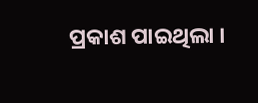ପ୍ରକାଶ ପାଇଥିଲା ।